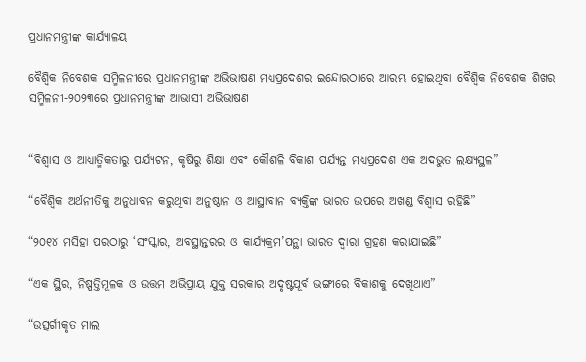ପ୍ରଧାନମନ୍ତ୍ରୀଙ୍କ କାର୍ଯ୍ୟାଳୟ

ବୈଶ୍ୱିକ ନିବେଶକ ସମ୍ମିଳନୀରେ ପ୍ରଧାନମନ୍ତ୍ରୀଙ୍କ ଅଭିଭାଷଣ ମଧ୍ୟପ୍ରଦେଶର ଇନ୍ଦୋରଠାରେ ଆରମ୍ଭ ହୋଇଥିବା ବୈଶ୍ୱିକ ନିବେଶକ ଶିଖର ସମ୍ମିଳନୀ-୨୦୨୩ରେ ପ୍ରଧାନମନ୍ତ୍ରୀଙ୍କ ଆଭାସୀ ଅଭିଭାଷଣ


“ବିଶ୍ୱାସ ଓ ଆଧ୍ୟାତ୍ମିକତାରୁ ପର୍ଯ୍ୟଟନ, କୃଷିରୁ ଶିକ୍ଷା ଏବଂ କୌଶଳି ବିକାଶ ପର୍ଯ୍ୟନ୍ତ ମଧ୍ୟପ୍ରଦେଶ ଏକ ଅଦଭୁତ ଲକ୍ଷ୍ୟସ୍ଥଳ”

“ବୈଶ୍ୱିକ ଅର୍ଥନୀତିକୁ ଅନୁଧାବନ କରୁଥିବା ଅନୁଷ୍ଠାନ ଓ ଆସ୍ଥାବାନ ବ୍ୟକ୍ତିଙ୍କ ଭାରତ ଉପରେ ଅଖଣ୍ଡ ବିଶ୍ୱାସ ରହିଛି”

“୨୦୧୪ ମସିହା ପରଠାରୁ ‘ସଂସ୍କାର, ଅବସ୍ଥାନ୍ତରର ଓ କାର୍ଯ୍ୟକ୍ରମ’ପନ୍ଥା ଭାରତ ଦ୍ୱାରା ଗ୍ରହଣ କରାଯାଇଛି”

“ଏକ ସ୍ଥିର, ନିଷ୍ପତ୍ତିମୂଳକ ଓ ଉତ୍ତମ ଅଭିପ୍ରାୟ ଯୁକ୍ତ ସରକାର ଅଦୃଷ୍ଟପୂର୍ବ ଭଙ୍ଗୀରେ ବିକାଶକୁ ଦେଖିଥାଏ”

“ଉତ୍ସର୍ଗୀକୃତ ମାଲ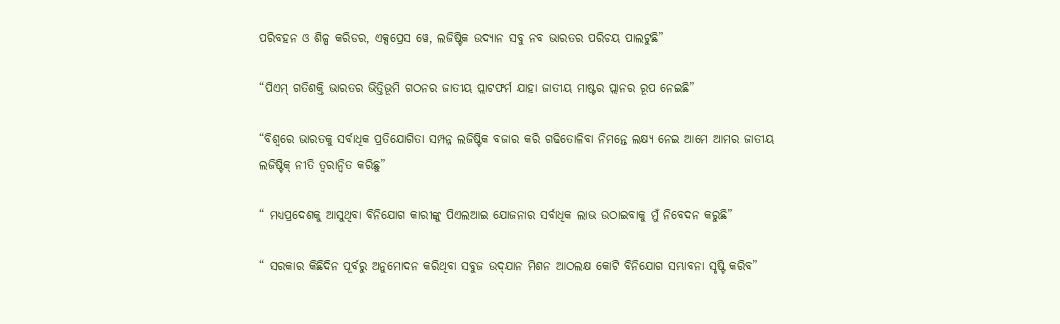ପରିବହନ ଓ ଶିଳ୍ପ କରିଡର, ଏକ୍ସପ୍ରେସ ୱେ, ଲଜିଷ୍ଟିକ ଉଦ୍ୟାନ ସବୁ ନବ ଭାରତର ପରିଚୟ ପାଲଟୁଛି”

“ପିଏମ୍ ଗତିଶକ୍ତି ଭାରତର ଭିତ୍ତିଭୂମି ଗଠନର ଜାତୀୟ ପ୍ଲାଟଫର୍ମ ଯାହା ଜାତୀୟ ମାଷ୍ଟର ପ୍ଲାନର ରୂପ ନେଇଛି”

“ବିଶ୍ୱରେ ଭାରତକୁ ସର୍ବାଧିକ ପ୍ରତିଯୋଗିତା ସମ୍ପନ୍ନ ଲଜିଷ୍ଟିକ ବଜାର କରି ଗଢିତୋଳିବା ନିମନ୍ତେ ଲକ୍ଷ୍ୟ ନେଇ ଆମେ ଆମର ଜାତୀୟ ଲଜିଷ୍ଟିକ୍ ନୀତି ତ୍ୱରାନ୍ୱିତ କରିଛୁ”

“ ମଧ୍ୟପ୍ରଦେଶକୁ ଆସୁଥିବା ବିନିଯୋଗ କାରୀଙ୍କୁ ପିଏଲଆଇ ଯୋଜନାର ସର୍ବାଧିକ ଲାଭ ଉଠାଇବାକୁ ମୁଁ ନିବେଦନ କରୁଛି”

“ ସରକାର କିଛିଦିନ ପୂର୍ବରୁ ଅନୁମୋଦନ କରିଥିବା ସବୁଜ ଉଦ୍‌ଯାନ ମିଶନ ଆଠଲକ୍ଷ କୋଟି ବିନିଯୋଗ ସମ୍ଭାବନା ସୃଷ୍ଟି କରିବ”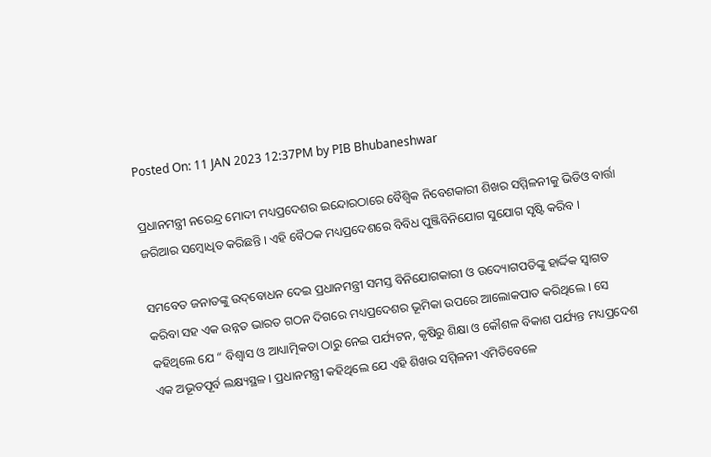Posted On: 11 JAN 2023 12:37PM by PIB Bhubaneshwar

ପ୍ରଧାନମନ୍ତ୍ରୀ ନରେନ୍ଦ୍ର ମୋଦୀ ମଧ୍ୟପ୍ରଦେଶର ଇନ୍ଦୋରଠାରେ ବୈଶ୍ୱିକ ନିବେଶକାରୀ ଶିଖର ସମ୍ମିଳନୀକୁ ଭିଡିଓ ବାର୍ତ୍ତା ଜରିଆର ସମ୍ବୋଧିତ କରିଛନ୍ତି । ଏହି ବୈଠକ ମଧ୍ୟପ୍ରଦେଶରେ ବିବିଧ ପୁଞ୍ଜିବିନିଯୋଗ ସୁଯୋଗ ସୃଷ୍ଟି କରିବ ।

ସମବେତ ଜନାତଙ୍କୁ ଉଦ୍‌ବୋଧନ ଦେଇ ପ୍ରଧାନମନ୍ତ୍ରୀ ସମସ୍ତ ବିନିଯୋଗକାରୀ ଓ ଉଦ୍ୟୋଗପତିଙ୍କୁ ହାର୍ଦ୍ଦିକ ସ୍ୱାଗତ କରିବା ସହ ଏକ ଉନ୍ନତ ଭାରତ ଗଠନ ଦିଗରେ ମଧ୍ୟପ୍ରଦେଶର ଭୂମିକା ଉପରେ ଆଲୋକପାତ କରିଥିଲେ । ସେ କହିଥିଲେ ଯେ “ ବିଶ୍ୱାସ ଓ ଆଧ୍ୟାତ୍ମିକତା ଠାରୁ ନେଇ ପର୍ଯ୍ୟଟନ, କୃଷିରୁ ଶିକ୍ଷା ଓ କୌଶଳ ବିକାଶ ପର୍ଯ୍ୟନ୍ତ ମଧ୍ୟପ୍ରଦେଶ ଏକ ଅଭୂତପୂର୍ବ ଲକ୍ଷ୍ୟସ୍ଥଳ । ପ୍ରଧାନମନ୍ତ୍ରୀ କହିଥିଲେ ଯେ ଏହି ଶିଖର ସମ୍ମିଳନୀ ଏମିତିବେଳେ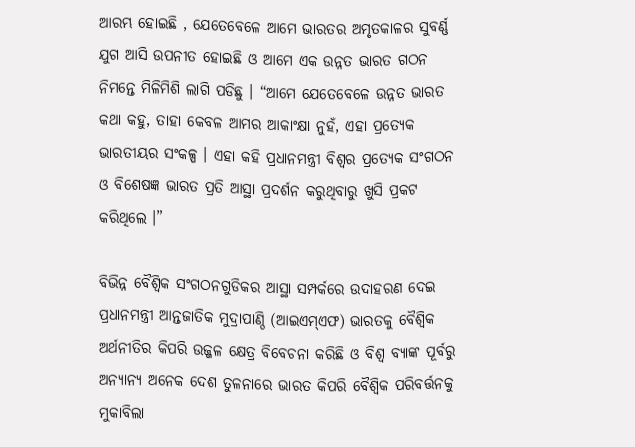ଆରମ୍ଭ ହୋଇଛି , ଯେତେବେଳେ ଆମେ ଭାରତର ଅମୃତକାଳର ସୁବର୍ଣ୍ଣ ଯୁଗ ଆସି ଉପନୀତ ହୋଇଛି ଓ ଆମେ ଏକ ଉନ୍ନତ ଭାରତ ଗଠନ ନିମନ୍ତେ ମିଳିମିଶି ଲାଗି ପଡିଛୁ । “ଆମେ ଯେତେବେଳେ ଉନ୍ନତ ଭାରତ କଥା କହୁ, ତାହା କେବଳ ଆମର ଆକାଂକ୍ଷା ନୁହଁ, ଏହା ପ୍ରତ୍ୟେକ ଭାରତୀୟର ସଂକଳ୍ପ । ଏହା କହି ପ୍ରଧାନମନ୍ତ୍ରୀ ବିଶ୍ୱର ପ୍ରତ୍ୟେକ ସଂଗଠନ ଓ ବିଶେଷଜ୍ଞ ଭାରତ ପ୍ରତି ଆସ୍ଥା ପ୍ରଦର୍ଶନ କରୁଥିବାରୁ ଖୁସି ପ୍ରକଟ କରିଥିଲେ ।”

ବିଭିନ୍ନ ବୈଶ୍ୱିକ ସଂଗଠନଗୁଡିକର ଆସ୍ଥା ସମ୍ପର୍କରେ ଉଦାହରଣ ଦେଇ ପ୍ରଧାନମନ୍ତ୍ରୀ ଆନ୍ତଜାତିକ ମୁଦ୍ରାପାଣ୍ଠି (ଆଇଏମ୍‌ଏଫ) ଭାରତକୁ ବୈଶ୍ୱିକ ଅର୍ଥନୀତିର କିପରି ଉଜ୍ଜଳ କ୍ଷେତ୍ର ବିବେଚନା କରିଛି ଓ ବିଶ୍ୱ ବ୍ୟାଙ୍କ ପୂର୍ବରୁ ଅନ୍ୟାନ୍ୟ ଅନେକ ଦେଶ ତୁଳନାରେ ଭାରତ କିପରି ବୈଶ୍ୱିକ ପରିବର୍ତ୍ତନକୁ ମୁକାବିଲା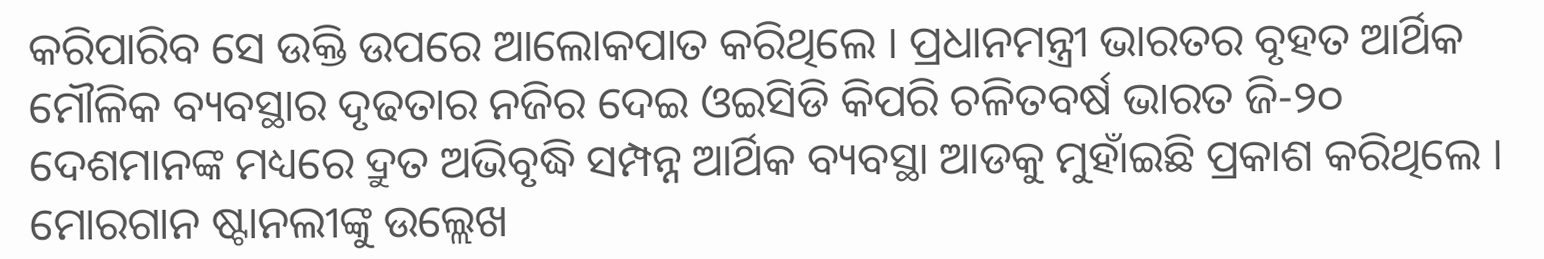କରିପାରିବ ସେ ଉକ୍ତି ଉପରେ ଆଲୋକପାତ କରିଥିଲେ । ପ୍ରଧାନମନ୍ତ୍ରୀ ଭାରତର ବୃହତ ଆର୍ଥିକ ମୌଳିକ ବ୍ୟବସ୍ଥାର ଦୃଢତାର ନଜିର ଦେଇ ଓଇସିଡି କିପରି ଚଳିତବର୍ଷ ଭାରତ ଜି-୨୦ ଦେଶମାନଙ୍କ ମଧ୍ୟରେ ଦ୍ରୁତ ଅଭିବୃଦ୍ଧି ସମ୍ପନ୍ନ ଆର୍ଥିକ ବ୍ୟବସ୍ଥା ଆଡକୁ ମୁହାଁଇଛି ପ୍ରକାଶ କରିଥିଲେ । ମୋରଗାନ ଷ୍ଟାନଲୀଙ୍କୁ ଉଲ୍ଲେଖ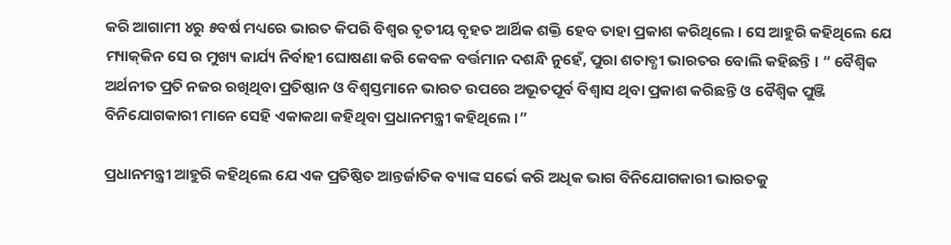କରି ଆଗାମୀ ୪ରୁ ୫ବର୍ଷ ମଧ୍ୟରେ ଭାରତ କିପରି ବିଶ୍ୱର ତୃତୀୟ ବୃହତ ଆର୍ଥିକ ଶକ୍ତି ହେବ ତାହା ପ୍ରକାଶ କରିଥିଲେ । ସେ ଆହୁରି କହିଥିଲେ ଯେ ମ୍ୟାକ୍‌କିନ ସେ ର ମୁଖ୍ୟ କାର୍ଯ୍ୟ ନିର୍ବାହୀ ଘୋଷଣା କରି କେବଳ ବର୍ତ୍ତମାନ ଦଶନ୍ଧି ନୁହେଁ, ପୁରା ଶତାବ୍ଧୀ ଭାରତର ବୋଲି କହିଛନ୍ତି । “ ବୈଶ୍ୱିକ ଅର୍ଥନୀତ ପ୍ରତି ନଜର ରଖିଥିବା ପ୍ରତିଷ୍ଠାନ ଓ ବିଶ୍ୱସ୍ତମାନେ ଭାରତ ଉପରେ ଅଭୂତପୂର୍ବ ବିଶ୍ୱାସ ଥିବା ପ୍ରକାଶ କରିଛନ୍ତି ଓ ବୈଶ୍ୱିକ ପୁଞ୍ଜି ବିନିଯୋଗକାରୀ ମାନେ ସେହି ଏକାକଥା କହିଥିବା ପ୍ରଧାନମନ୍ତ୍ରୀ କହିଥିଲେ ।”

ପ୍ରଧାନମନ୍ତ୍ରୀ ଆହୁରି କହିଥିଲେ ଯେ ଏକ ପ୍ରତିଷ୍ଠିତ ଆନ୍ତର୍ଜାତିକ ବ୍ୟାଙ୍କ ସର୍ଭେ କରି ଅଧିକ ଭାଗ ବିନିଯୋଗକାରୀ ଭାରତକୁ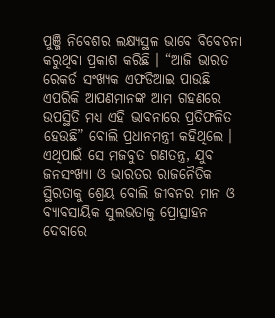ପୁଞ୍ଜି ନିବେଶର ଲକ୍ଷ୍ୟସ୍ଥଳ ଭାବେ ବିବେଚନା କରୁଥିବା ପ୍ରକାଶ କରିଛି । “ଆଜି ଭାରତ ରେକର୍ଡ ସଂଖ୍ୟକ ଏଫଡିଆଇ ପାଉଛି ଏପରିକି ଆପଣମାନଙ୍କ ଆମ ଗହଣରେ ଉପସ୍ଥିତି ମଧ୍ୟ ଏହି ଭାବନାରେ ପ୍ରତିଫଳିତ ହେଉଛି” ବୋଲି ପ୍ରଧାନମନ୍ତ୍ରୀ କହିଥିଲେ । ଏଥିପାଇଁ ସେ ମଜବୁତ ଗଣତନ୍ତ୍ର, ଯୁବ ଜନସଂଖ୍ୟା ଓ ଭାରତର ରାଜନୈତିକ ସ୍ଥିରତାକୁ ଶ୍ରେୟ ବୋଲି ଜୀବନର ମାନ ଓ ବ୍ୟାବସାୟିକ ସୁଲଭତାକୁ ପ୍ରୋତ୍ସାହନ ଦେବାରେ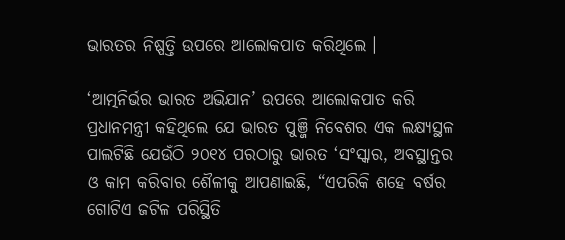ଭାରତର ନିଷ୍ପତ୍ତି ଉପରେ ଆଲୋକପାତ କରିଥିଲେ ।

‘ଆତ୍ମନିର୍ଭର ଭାରତ ଅଭିଯାନ’ ଉପରେ ଆଲୋକପାତ କରି ପ୍ରଧାନମନ୍ତ୍ରୀ କହିଥିଲେ ଯେ ଭାରତ ପୁଞ୍ଜି ନିବେଶର ଏକ ଲକ୍ଷ୍ୟସ୍ଥଳ ପାଲଟିଛି ଯେଉଁଠି ୨୦୧୪ ପରଠାରୁ ଭାରତ ‘ସଂସ୍କାର, ଅବସ୍ଥାନ୍ତର ଓ କାମ କରିବାର ଶୈଳୀକୁ ଆପଣାଇଛି, “ଏପରିକି ଶହେ ବର୍ଷର ଗୋଟିଏ ଜଟିଳ ପରିସ୍ଥିତି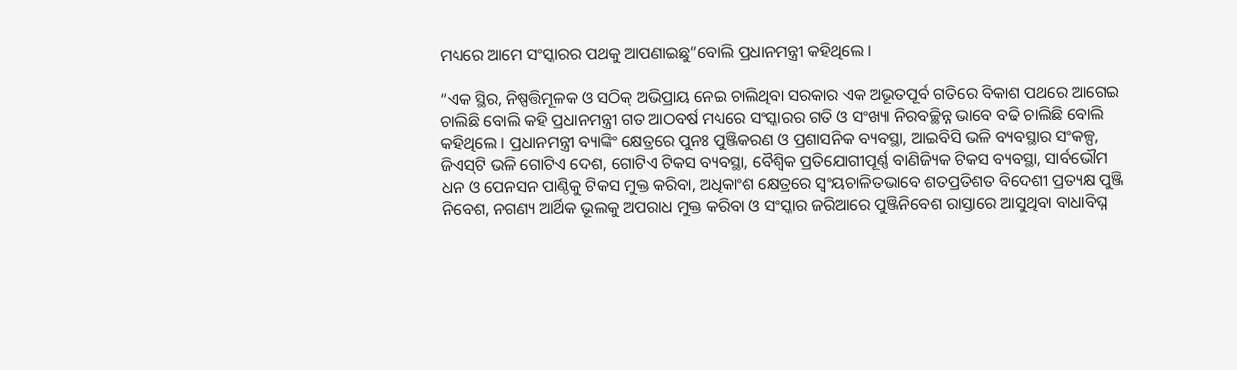ମଧ୍ୟରେ ଆମେ ସଂସ୍କାରର ପଥକୁ ଆପଣାଇଛୁ”ବୋଲି ପ୍ରଧାନମନ୍ତ୍ରୀ କହିଥିଲେ ।

“ଏକ ସ୍ଥିର, ନିଷ୍ପତ୍ତିମୂଳକ ଓ ସଠିକ୍ ଅଭିପ୍ରାୟ ନେଇ ଚାଲିଥିବା ସରକାର ଏକ ଅଭୂତପୂର୍ବ ଗତିରେ ବିକାଶ ପଥରେ ଆଗେଇ ଚାଲିଛି ବୋଲି କହି ପ୍ରଧାନମନ୍ତ୍ରୀ ଗତ ଆଠବର୍ଷ ମଧ୍ୟରେ ସଂସ୍କାରର ଗତି ଓ ସଂଖ୍ୟା ନିରବଚ୍ଛିନ୍ନ ଭାବେ ବଢି ଚାଲିଛି ବୋଲି କହିଥିଲେ । ପ୍ରଧାନମନ୍ତ୍ରୀ ବ୍ୟାଙ୍କିଂ କ୍ଷେତ୍ରରେ ପୁନଃ ପୁଞ୍ଜିକରଣ ଓ ପ୍ରଶାସନିକ ବ୍ୟବସ୍ଥା, ଆଇବିସି ଭଳି ବ୍ୟବସ୍ଥାର ସଂକଳ୍ପ, ଜିଏସ୍‌ଟି ଭଳି ଗୋଟିଏ ଦେଶ, ଗୋଟିଏ ଟିକସ ବ୍ୟବସ୍ଥା, ବୈଶ୍ୱିକ ପ୍ରତିଯୋଗୀପୂର୍ଣ୍ଣ ବାଣିଜ୍ୟିକ ଟିକସ ବ୍ୟବସ୍ଥା, ସାର୍ବଭୌମ ଧନ ଓ ପେନସନ ପାଣ୍ଠିକୁ ଟିକସ ମୁକ୍ତ କରିବା, ଅଧିକାଂଶ କ୍ଷେତ୍ରରେ ସ୍ୱଂୟଚାଳିତଭାବେ ଶତପ୍ରତିଶତ ବିଦେଶୀ ପ୍ରତ୍ୟକ୍ଷ ପୁଞ୍ଜି ନିବେଶ, ନଗଣ୍ୟ ଆର୍ଥିକ ଭୂଲକୁ ଅପରାଧ ମୁକ୍ତ କରିବା ଓ ସଂସ୍କାର ଜରିଆରେ ପୁଞ୍ଜିନିବେଶ ରାସ୍ତାରେ ଆସୁଥିବା ବାଧାବିଘ୍ନ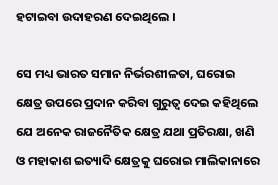ହଟାଇବା ଉଦାହରଣ ଦେଇଥିଲେ ।

ସେ ମଧ୍ୟ ଭାରତ ସମାନ ନିର୍ଭରଶୀଳତା, ଘରୋଇ କ୍ଷେତ୍ର ଉପରେ ପ୍ରଦାନ କରିବା ଗୁରୁତ୍ୱ ଦେଇ କହିଥିଲେ ଯେ ଅନେକ ରାଜନୈତିକ କ୍ଷେତ୍ର ଯଥା ପ୍ରତିରକ୍ଷା, ଖଣି ଓ ମହାକାଶ ଇତ୍ୟାଦି କ୍ଷେତ୍ରକୁ ଘରୋଇ ମାଲିକାନାରେ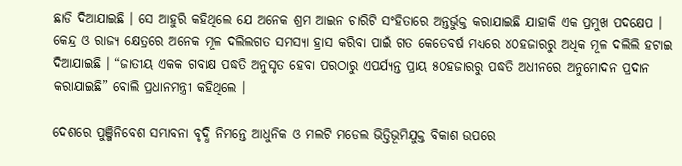ଛାଡି ଦିଆଯାଇଛି । ସେ ଆହୁରି କହିଥିଲେ ଯେ ଅନେକ ଶ୍ରମ ଆଇନ ଚାରିଟି ସଂହିତାରେ ଅନ୍ତର୍ଭୁକ୍ତ କରାଯାଇଛି ଯାହାକି ଏକ ପ୍ରମୁଖ ପଦକ୍ଷେପ । କେନ୍ଦ୍ର ଓ ରାଜ୍ୟ କ୍ଷେତ୍ରରେ ଅନେକ ମୂଳ ଦଲିଲଗତ ସମସ୍ୟା ହ୍ରାସ କରିବା ପାଇଁ ଗତ କେତେବର୍ଷ ମଧ୍ୟରେ ୪୦ହଜାରରୁ ଅଧିକ ମୂଳ ଦଲିଲି ହଟାଇ ଦିଆଯାଇଛି । “ଜାତୀୟ ଏକକ ଗବାକ୍ଷ ପଦ୍ଧତି ଅନୁସୃତ ହେବା ପରଠାରୁ ଏପର୍ଯ୍ୟନ୍ତ ପ୍ରାୟ ୫୦ହଜାରରୁ ପଦ୍ଧତି ଅଧୀନରେ ଅନୁମୋଦନ ପ୍ରଦାନ କରାଯାଇଛି” ବୋଲି ପ୍ରଧାନମନ୍ତ୍ରୀ କହିଥିଲେ ।

ଦେଶରେ ପୁଞ୍ଜିନିବେଶ ସମ୍ଭାବନା ବୃଦ୍ଧି ନିମନ୍ତେ ଆଧୁନିକ ଓ ମଲଟି ମଡେଲ ଭିତ୍ତିଭୂମିଯୁକ୍ତ ବିକାଶ ଉପରେ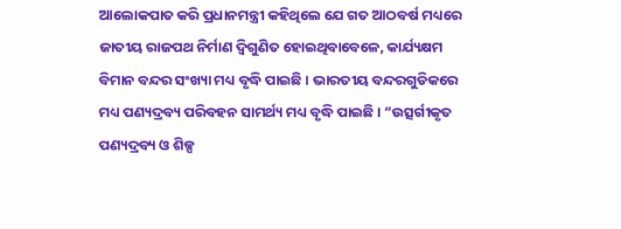ଆଲୋକପାତ କରି ପ୍ରଧାନମନ୍ତ୍ରୀ କହିଥିଲେ ଯେ ଗତ ଆଠବର୍ଷ ମଧ୍ୟରେ ଜାତୀୟ ରାଜପଥ ନିର୍ମାଣ ଦ୍ୱିଗୁଣିତ ହୋଇଥିବାବେଳେ, କାର୍ଯ୍ୟକ୍ଷମ ବିମାନ ବନ୍ଦର ସଂଖ୍ୟା ମଧ୍ୟ ବୃଦ୍ଧି ପାଇଛି । ଭାରତୀୟ ବନ୍ଦରଗୁଡିକରେ ମଧ୍ୟ ପଣ୍ୟଦ୍ରବ୍ୟ ପରିବହନ ସାମର୍ଥ୍ୟ ମଧ୍ୟ ବୃଦ୍ଧି ପାଇଛି । “ଉତ୍ସର୍ଗୀକୃତ ପଣ୍ୟଦ୍ରବ୍ୟ ଓ ଶିଳ୍ପ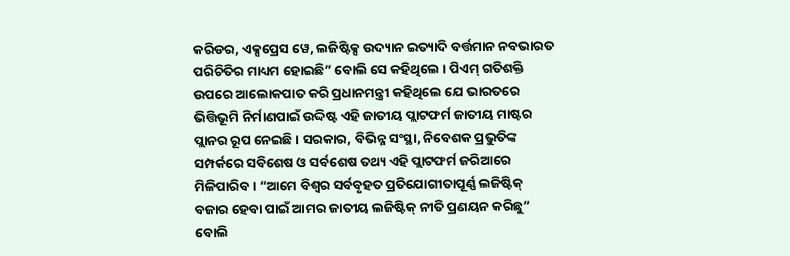କରିଡର, ଏକ୍ସପ୍ରେସ ୱେ, ଲଜିଷ୍ଟିକ୍ସ ଉଦ୍ୟାନ ଇତ୍ୟାଦି ବର୍ତ୍ତମାନ ନବଭାରତ ପରିଚିତିର ମାଧ୍ୟମ ହୋଇଛି” ବୋଲି ସେ କହିଥିଲେ । ପିଏମ୍ ଗତିଶକ୍ତି ଉପରେ ଆଲୋକପାତ କରି ପ୍ରଧାନମନ୍ତ୍ରୀ କହିଥିଲେ ଯେ ଭାରତରେ ଭିତ୍ତିଭୂମି ନିର୍ମାଣପାଇଁ ଉଦ୍ଦିଷ୍ଟ ଏହି ଜାତୀୟ ପ୍ଲାଟଫର୍ମ ଜାତୀୟ ମାଷ୍ଟର ପ୍ଲାନର ରୂପ ନେଇଛି । ସରକାର, ବିଭିନ୍ନ ସଂସ୍ଥା, ନିବେଶକ ପ୍ରଭୁତିଙ୍କ ସମ୍ପର୍କରେ ସବିଶେଷ ଓ ସର୍ବଶେଷ ତଥ୍ୟ ଏହି ପ୍ଲାଟଫର୍ମ ଜରିଆରେ ମିଳିପାରିବ । “ଆମେ ବିଶ୍ୱର ସର୍ବବୃହତ ପ୍ରତିଯୋଗୀତାପୂର୍ଣ୍ଣ ଲଜିଷ୍ଟିକ୍ ବଜାର ହେବା ପାଇଁ ଆମର ଜାତୀୟ ଲଜିଷ୍ଟିକ୍ ନୀତି ପ୍ରଣୟନ କରିଛୁ” ବୋଲି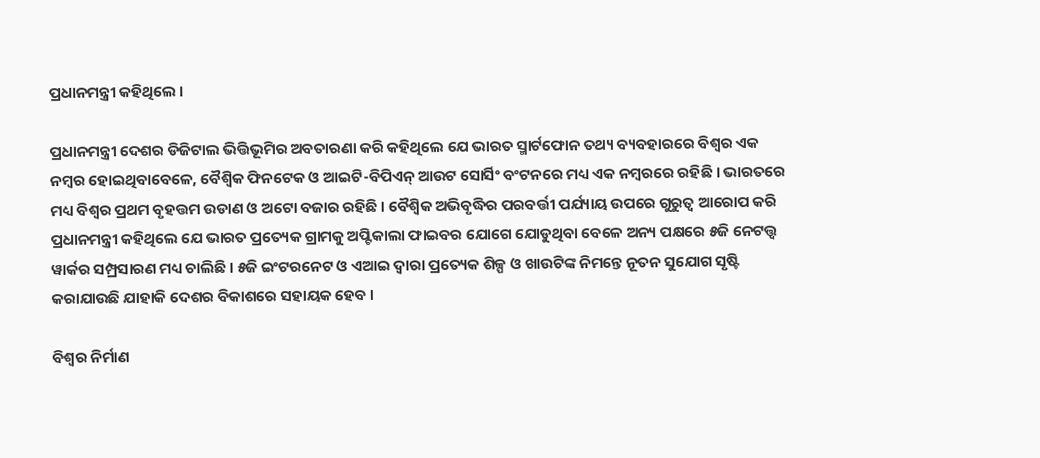ପ୍ରଧାନମନ୍ତ୍ରୀ କହିଥିଲେ ।

ପ୍ରଧାନମନ୍ତ୍ରୀ ଦେଶର ଡିଜିଟାଲ ଭିତ୍ତିଭୂମିର ଅବତାରଣା କରି କହିଥିଲେ ଯେ ଭାରତ ସ୍ମାର୍ଟଫୋନ ତଥ୍ୟ ବ୍ୟବହାରରେ ବିଶ୍ୱର ଏକ ନମ୍ବର ହୋଇଥିବାବେଳେ, ବୈଶ୍ୱିକ ଫିନଟେକ ଓ ଆଇଟି-ବିପିଏନ୍ ଆଉଟ ସୋର୍ସିଂ ବଂଟନରେ ମଧ୍ୟ ଏକ ନମ୍ବରରେ ରହିଛି । ଭାରତରେ ମଧ୍ୟ ବିଶ୍ୱର ପ୍ରଥମ ବୃହତ୍ତମ ଉଡାଣ ଓ ଅଟୋ ବଜାର ରହିଛି । ବୈଶ୍ୱିକ ଅଭିବୃଦ୍ଧିର ପରବର୍ତ୍ତୀ ପର୍ଯ୍ୟାୟ ଉପରେ ଗୁରୁତ୍ୱ ଆରୋପ କରି ପ୍ରଧାନମନ୍ତ୍ରୀ କହିଥିଲେ ଯେ ଭାରତ ପ୍ରତ୍ୟେକ ଗ୍ରାମକୁ ଅପ୍ଟିକାଲା ଫାଇବର ଯୋଗେ ଯୋଡୁଥିବା ବେଳେ ଅନ୍ୟ ପକ୍ଷରେ ୫ଜି ନେଟତ୍ତ୍ୱ ୱାର୍କର ସମ୍ପ୍ରସାରଣ ମଧ୍ୟ ଚାଲିଛି । ୫ଜି ଇଂଟରନେଟ ଓ ଏଆଇ ଦ୍ୱାରା ପ୍ରତ୍ୟେକ ଶିଳ୍ପ ଓ ଖାଉଟିଙ୍କ ନିମନ୍ତେ ନୂତନ ସୁଯୋଗ ସୃଷ୍ଟି କରାଯାଉଛି ଯାହାକି ଦେଶର ବିକାଶରେ ସହାୟକ ହେବ ।

ବିଶ୍ୱର ନିର୍ମାଣ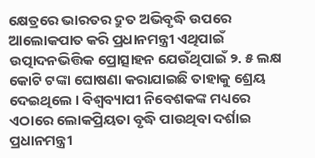କ୍ଷେତ୍ରରେ ଭାରତର ଦ୍ରୁତ ଅଭିବୃଦ୍ଧି ଉପରେ ଆଲୋକପାତ କରି ପ୍ରଧାନମନ୍ତ୍ରୀ ଏଥିପାଇଁ ଉତ୍ପାଦନଭିତ୍ତିକ ପ୍ରୋତ୍ସାହନ ଯେଉଁଥିପାଇଁ ୨. ୫ ଲକ୍ଷ କୋଟି ଟଙ୍କା ଘୋଷଣା କରାଯାଇଛି ତାହାକୁ ଶ୍ରେୟ ଦେଇଥିଲେ । ବିଶ୍ୱବ୍ୟାପୀ ନିବେଶକଙ୍କ ମଧ୍ୟରେ ଏଠାରେ ଲୋକପ୍ରିୟତା ବୃଦ୍ଧି ପାଉଥିବା ଦର୍ଶାଇ ପ୍ରଧାନମନ୍ତ୍ରୀ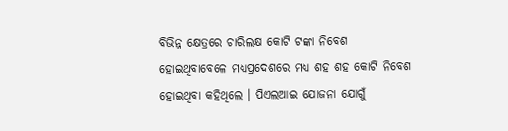ବିଭିନ୍ନ କ୍ଷେତ୍ରରେ ଚାରିଲକ୍ଷ କୋଟି ଟଙ୍କା ନିବେଶ ହୋଇଥିବାବେଳେ ମଧ୍ୟପ୍ରଦେଶରେ ମଧ୍ୟ ଶହ ଶହ କୋଟି ନିବେଶ ହୋଇଥିବା କହିଥିଲେ । ପିଏଲଆଇ ଯୋଜନା ଯୋଗୁଁ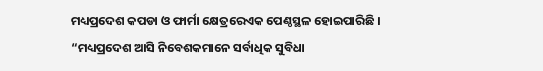ମଧ୍ୟପ୍ରଦେଶ କପଡା ଓ ଫାର୍ମା କ୍ଷେତ୍ରରେଏକ ପେଣ୍ଠସ୍ଥଳ ହୋଇପାରିଛି । “ମଧ୍ୟପ୍ରଦେଶ ଆସି ନିବେଶକମାନେ ସର୍ବାଧିକ ସୁବିଧା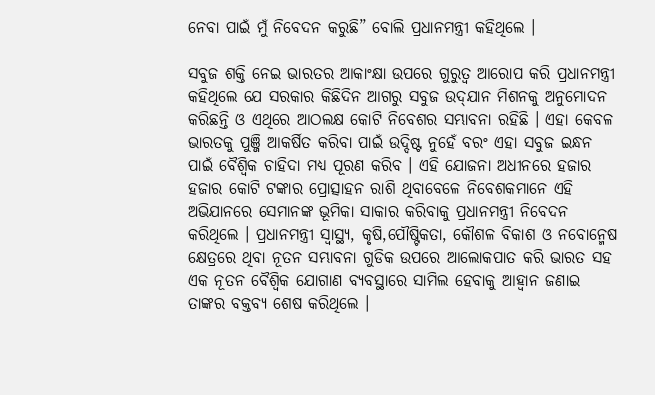ନେବା ପାଇଁ ମୁଁ ନିବେଦନ କରୁଛି” ବୋଲି ପ୍ରଧାନମନ୍ତ୍ରୀ କହିଥିଲେ ।

ସବୁଜ ଶକ୍ତି ନେଇ ଭାରତର ଆକାଂକ୍ଷା ଉପରେ ଗୁରୁତ୍ୱ ଆରୋପ କରି ପ୍ରଧାନମନ୍ତ୍ରୀ କହିଥିଲେ ଯେ ସରକାର କିଛିଦିନ ଆଗରୁ ସବୁଜ ଉଦ୍‌ଯାନ ମିଶନକୁ ଅନୁମୋଦନ କରିଛନ୍ତି ଓ ଏଥିରେ ଆଠଲକ୍ଷ କୋଟି ନିବେଶର ସମ୍ଭାବନା ରହିଛି । ଏହା କେବଳ ଭାରତକୁ ପୁଞ୍ଜି ଆକର୍ଷିତ କରିବା ପାଇଁ ଉଦ୍ଦିଷ୍ଟ ନୁହେଁ ବରଂ ଏହା ସବୁଜ ଇନ୍ଧନ ପାଇଁ ବୈଶ୍ୱିକ ଚାହିଦା ମଧ୍ୟ ପୂରଣ କରିବ । ଏହି ଯୋଜନା ଅଧୀନରେ ହଜାର ହଜାର କୋଟି ଟଙ୍କାର ପ୍ରୋତ୍ସାହନ ରାଶି ଥିବାବେଳେ ନିବେଶକମାନେ ଏହି ଅଭିଯାନରେ ସେମାନଙ୍କ ଭୂମିକା ସାକାର କରିବାକୁ ପ୍ରଧାନମନ୍ତ୍ରୀ ନିବେଦନ କରିଥିଲେ । ପ୍ରଧାନମନ୍ତ୍ରୀ ସ୍ୱାସ୍ଥ୍ୟ, କୃଷି,ପୌଷ୍ଟିକତା, କୌଶଳ ବିକାଶ ଓ ନବୋନ୍ମେଷ କ୍ଷେତ୍ରରେ ଥିବା ନୂତନ ସମ୍ଭାବନା ଗୁଡିକ ଉପରେ ଆଲୋକପାତ କରି ଭାରତ ସହ ଏକ ନୂତନ ବୈଶ୍ୱିକ ଯୋଗାଣ ବ୍ୟବସ୍ଥାରେ ସାମିଲ ହେବାକୁ ଆହ୍ୱାନ ଜଣାଇ ତାଙ୍କର ବକ୍ତବ୍ୟ ଶେଷ କରିଥିଲେ ।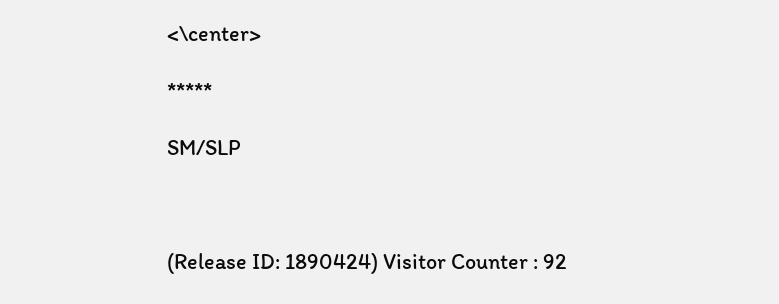<\center>

*****

SM/SLP



(Release ID: 1890424) Visitor Counter : 92